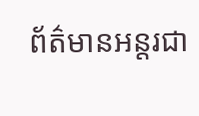ព័ត៌មានអន្តរជា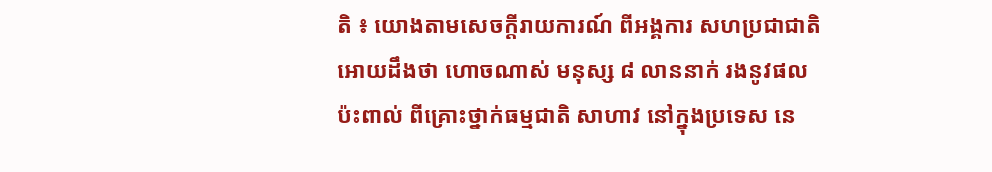តិ ៖ យោងតាមសេចក្តីរាយការណ៍ ពីអង្គការ សហប្រជាជាតិអោយដឹងថា ហោចណាស់ មនុស្ស ៨ លាននាក់ រងនូវផលប៉ះពាល់ ពីគ្រោះថ្នាក់ធម្មជាតិ សាហាវ នៅក្នុងប្រទេស នេ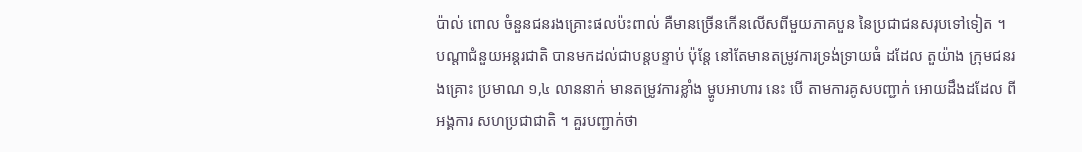ប៉ាល់ ពោល ចំនួនជនរងគ្រោះផលប៉ះពាល់ គឺមានច្រើនកើនលើសពីមួយភាគបួន នៃប្រជាជនសរុបទៅទៀត ។
បណ្តាជំនួយអន្តរជាតិ បានមកដល់ជាបន្តបន្ទាប់ ប៉ុន្តែ នៅតែមានតម្រូវការទ្រង់ទ្រាយធំ ដដែល តួយ៉ាង ក្រុមជនរងគ្រោះ ប្រមាណ ១,៤ លាននាក់ មានតម្រូវការខ្លាំង ម្ហូបអាហារ នេះ បើ តាមការគូសបញ្ជាក់ អោយដឹងដដែល ពីអង្គការ សហប្រជាជាតិ ។ គួរបញ្ជាក់ថា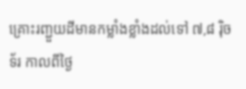គ្រោះរញ្ជួយដីមានកម្លាំងខ្លាំងដល់ទៅ ៧,៨ រ៉ិចទ័រ កាលពីថ្ងៃ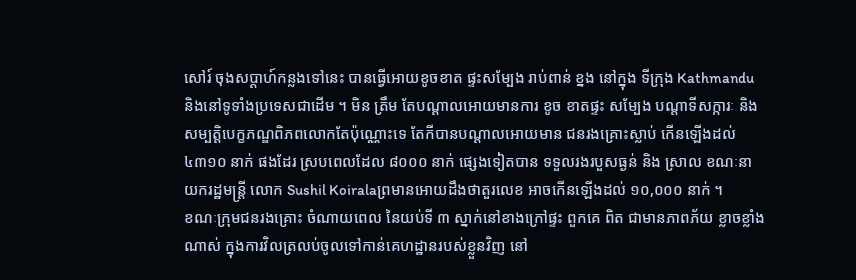សៅរ៍ ចុងសប្តាហ៍កន្លងទៅនេះ បានធ្វើអោយខូចខាត ផ្ទះសម្បែង រាប់ពាន់ ខ្នង នៅក្នុង ទីក្រុង Kathmandu និងនៅទូទាំងប្រទេសជាដើម ។ មិន ត្រឹម តែបណ្តាលអោយមានការ ខូច ខាតផ្ទះ សម្បែង បណ្តាទីសក្ការៈ និង សម្បត្តិបេក្ខភណ្ឌពិភពលោកតែប៉ុណ្ណោះទេ តែកីបានបណ្តាលអោយមាន ជនរងគ្រោះស្លាប់ កើនឡើងដល់ ៤៣១០ នាក់ ផងដែរ ស្របពេលដែល ៨០០០ នាក់ ផ្សេងទៀតបាន ទទួលរងរបួសធ្ងន់ និង ស្រាល ខណៈនាយករដ្ឋមន្រ្តី លោក Sushil Koiralaព្រមានអោយដឹងថាតួរលេខ អាចកើនឡើងដល់ ១០,០០០ នាក់ ។
ខណៈក្រុមជនរងគ្រោះ ចំណាយពេល នៃយប់ទី ៣ ស្នាក់នៅខាងក្រៅផ្ទះ ពួកគេ ពិត ជាមានភាពភ័យ ខ្លាចខ្លាំងណាស់ ក្នុងការវិលត្រលប់ចូលទៅកាន់គេហដ្ឋានរបស់ខ្លួនវិញ នៅ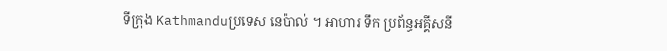ទីក្រុង Kathmanduប្រទេស នេប៉ាល់ ។ អាហារ ទឹក ប្រព័ន្ធអគ្គីសនី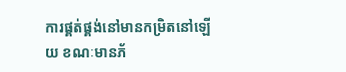ការផ្គត់ផ្គង់នៅមានកម្រិតនៅឡើយ ខណៈមានភ័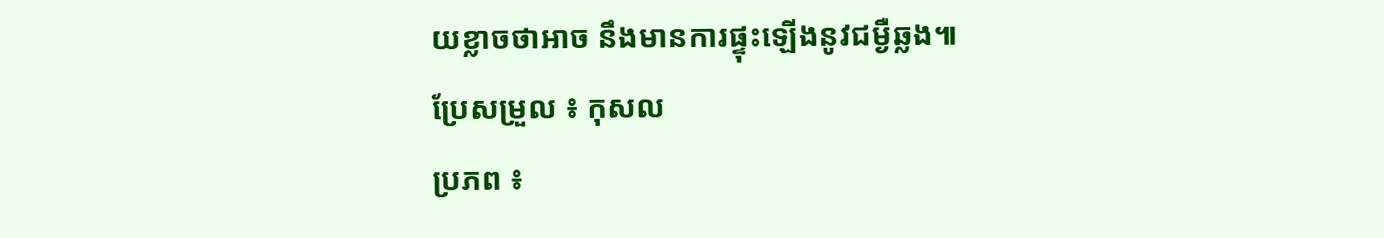យខ្លាចថាអាច នឹងមានការផ្ទុះឡើងនូវជម្ងឺឆ្លង៕
ប្រែសម្រួល ៖ កុសល
ប្រភព ៖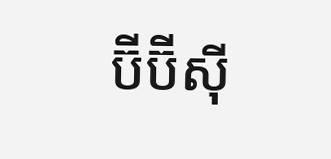ប៊ីប៊ីស៊ី